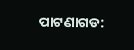ପାଟଣାଗଡ: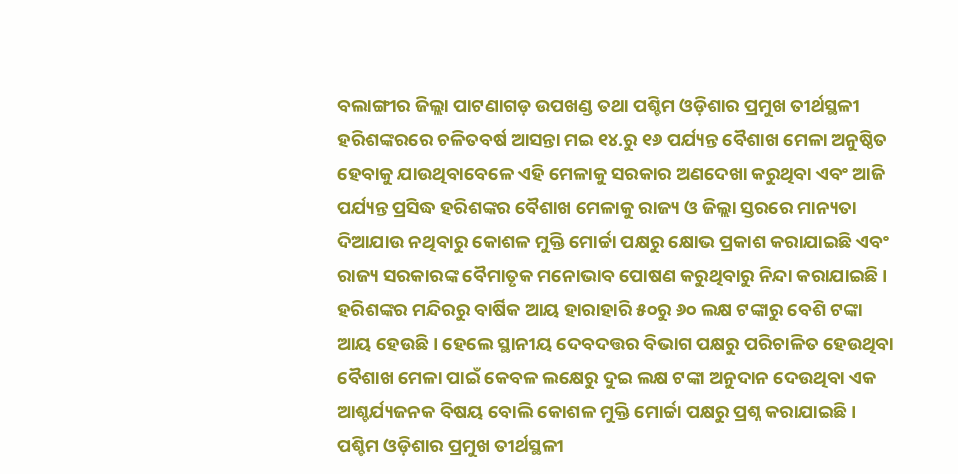ବଲାଙ୍ଗୀର ଜିଲ୍ଲା ପାଟଣାଗଡ଼ ଉପଖଣ୍ଡ ତଥା ପଶ୍ଚିମ ଓଡ଼ିଶାର ପ୍ରମୁଖ ତୀର୍ଥସ୍ଥଳୀ ହରିଶଙ୍କରରେ ଚଳିତବର୍ଷ ଆସନ୍ତା ମଇ ୧୪.ରୁ ୧୬ ପର୍ଯ୍ୟନ୍ତ ବୈଶାଖ ମେଳା ଅନୁଷ୍ଠିତ ହେବାକୁ ଯାଉଥିବାବେଳେ ଏହି ମେଳାକୁ ସରକାର ଅଣଦେଖା କରୁଥିବା ଏବଂ ଆଜି ପର୍ଯ୍ୟନ୍ତ ପ୍ରସିଦ୍ଧ ହରିଶଙ୍କର ବୈଶାଖ ମେଳାକୁ ରାଜ୍ୟ ଓ ଜିଲ୍ଲା ସ୍ତରରେ ମାନ୍ୟତା ଦିଆଯାଉ ନଥିବାରୁ କୋଶଳ ମୁକ୍ତି ମୋର୍ଚ୍ଚା ପକ୍ଷରୁ କ୍ଷୋଭ ପ୍ରକାଶ କରାଯାଇଛି ଏବଂ ରାଜ୍ୟ ସରକାରଙ୍କ ବୈମାତୃକ ମନୋଭାବ ପୋଷଣ କରୁଥିବାରୁ ନିନ୍ଦା କରାଯାଇଛି । ହରିଶଙ୍କର ମନ୍ଦିରରୁ ବାର୍ଷିକ ଆୟ ହାରାହାରି ୫୦ରୁ ୬୦ ଲକ୍ଷ ଟଙ୍କାରୁ ବେଶି ଟଙ୍କା ଆୟ ହେଉଛି । ହେଲେ ସ୍ଥାନୀୟ ଦେବଦତ୍ତର ବିଭାଗ ପକ୍ଷରୁ ପରିଚାଳିତ ହେଉଥିବା ବୈଶାଖ ମେଳା ପାଇଁ କେବଳ ଲକ୍ଷେରୁ ଦୁଇ ଲକ୍ଷ ଟଙ୍କା ଅନୁଦାନ ଦେଉଥିବା ଏକ ଆଶ୍ଚର୍ଯ୍ୟଜନକ ବିଷୟ ବୋଲି କୋଶଳ ମୁକ୍ତି ମୋର୍ଚ୍ଚା ପକ୍ଷରୁ ପ୍ରଶ୍ନ କରାଯାଇଛି । ପଶ୍ଚିମ ଓଡ଼ିଶାର ପ୍ରମୁଖ ତୀର୍ଥସ୍ଥଳୀ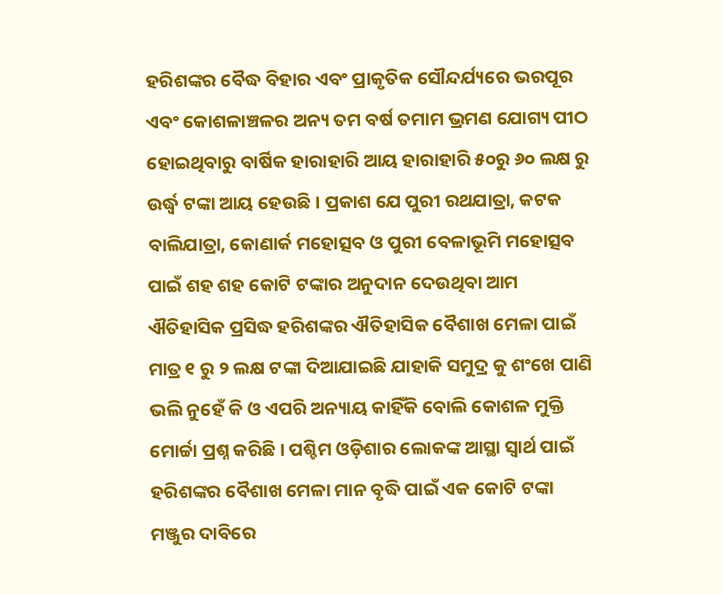ହରିଶଙ୍କର ବୈଦ୍ଧ ବିହାର ଏବଂ ପ୍ରାକୃତିକ ସୌନ୍ଦର୍ଯ୍ୟରେ ଭରପୂର ଏବଂ କୋଶଳାଞ୍ଚଳର ଅନ୍ୟ ତମ ବର୍ଷ ତମାମ ଭ୍ରମଣ ଯୋଗ୍ୟ ପୀଠ ହୋଇଥିବାରୁ ବାର୍ଷିକ ହାରାହାରି ଆୟ ହାରାହାରି ୫୦ରୁ ୬୦ ଲକ୍ଷ ରୁ ଉର୍ଦ୍ଧ୍ୱ ଟଙ୍କା ଆୟ ହେଉଛି । ପ୍ରକାଶ ଯେ ପୁରୀ ରଥଯାତ୍ରା, କଟକ ବାଲିଯାତ୍ରା, କୋଣାର୍କ ମହୋତ୍ସବ ଓ ପୁରୀ ବେଳାଭୂମି ମହୋତ୍ସବ ପାଇଁ ଶହ ଶହ କୋଟି ଟଙ୍କାର ଅନୁଦାନ ଦେଉଥିବା ଆମ ଐତିହାସିକ ପ୍ରସିଦ୍ଧ ହରିଶଙ୍କର ଐତିହାସିକ ବୈଶାଖ ମେଳା ପାଇଁ ମାତ୍ର ୧ ରୁ ୨ ଲକ୍ଷ ଟଙ୍କା ଦିଆଯାଇଛି ଯାହାକି ସମୁଦ୍ର କୁ ଶଂଖେ ପାଣି ଭଲି ନୁହେଁ କି ଓ ଏପରି ଅନ୍ୟାୟ କାହିଁକି ବୋଲି କୋଶଳ ମୁକ୍ତି ମୋର୍ଚ୍ଚା ପ୍ରଶ୍ନ କରିଛି । ପଶ୍ଚିମ ଓଡ଼ିଶାର ଲୋକଙ୍କ ଆସ୍ଥା ସ୍ୱାର୍ଥ ପାଇଁ ହରିଶଙ୍କର ବୈଶାଖ ମେଳା ମାନ ବୃଦ୍ଧି ପାଇଁ ଏକ କୋଟି ଟଙ୍କା ମଞ୍ଜୁର ଦାବିରେ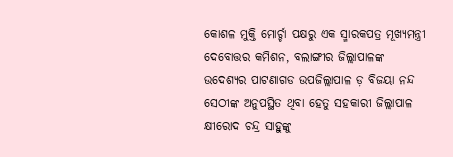କୋଶଳ ମୁକ୍ତି ମୋର୍ଚ୍ଚା ପକ୍ଷରୁ ଏକ ସ୍ମାରକପତ୍ର ମୂଖ୍ୟମନ୍ତ୍ରୀ ଦେବୋତ୍ତର କମିଶନ, ବଲାଙ୍ଗୀର ଜିଲ୍ଲାପାଳଙ୍କ ଉଦେଶ୍ୟର ପାଟଣାଗଡ ଉପଜିଲ୍ଲାପାଳ ଡ଼ ବିଜୟା ନନ୍ଦ ସେଠୀଙ୍କ ଅନୁପସ୍ଥିତ ଥିବା ହେତୁ ସହକାରୀ ଜିଲ୍ଲାପାଳ କ୍ଷୀରୋଦ ଚନ୍ଦ୍ର ସାହୁଙ୍କୁ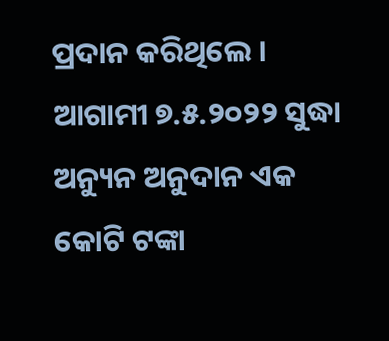ପ୍ରଦାନ କରିଥିଲେ । ଆଗାମୀ ୭.୫.୨୦୨୨ ସୁଦ୍ଧା ଅନ୍ୟୁନ ଅନୁଦାନ ଏକ କୋଟି ଟଙ୍କା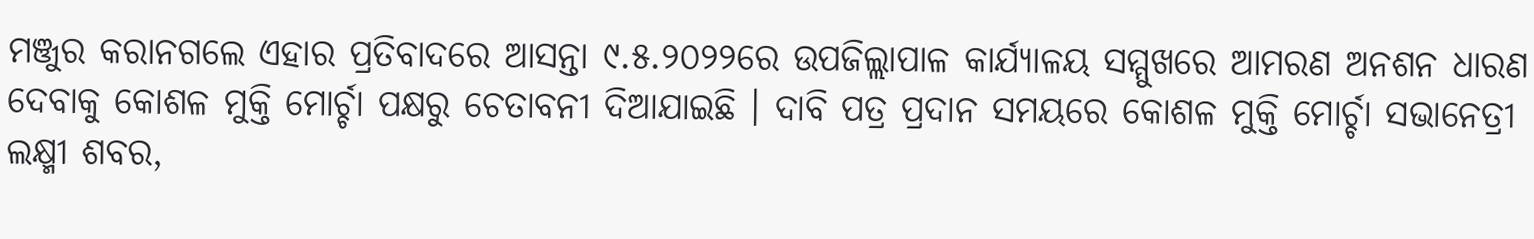ମଞ୍ଜୁର କରାନଗଲେ ଏହାର ପ୍ରତିବାଦରେ ଆସନ୍ତା ୯.୫.୨୦୨୨ରେ ଉପଜିଲ୍ଲାପାଳ କାର୍ଯ୍ୟାଳୟ ସମ୍ମୁଖରେ ଆମରଣ ଅନଶନ ଧାରଣ ଦେବାକୁ କୋଶଳ ମୁକ୍ତି ମୋର୍ଚ୍ଚା ପକ୍ଷରୁ ଚେତାବନୀ ଦିଆଯାଇଛି । ଦାବି ପତ୍ର ପ୍ରଦାନ ସମୟରେ କୋଶଳ ମୁକ୍ତି ମୋର୍ଚ୍ଚା ସଭାନେତ୍ରୀ ଲକ୍ଷ୍ମୀ ଶବର,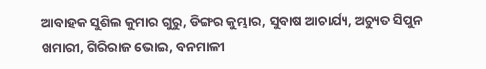ଆବାହକ ସୁଶିଲ କୁମାର ଗୁରୁ, ଡିଙ୍ଗର କୁମ୍ଭାର, ସୁବାଷ ଆଚାର୍ଯ୍ୟ, ଅଚ୍ୟୁତ ସିପୁନ ଖମାରୀ, ଗିରିରାଜ ଭୋଇ, ବନମାଳୀ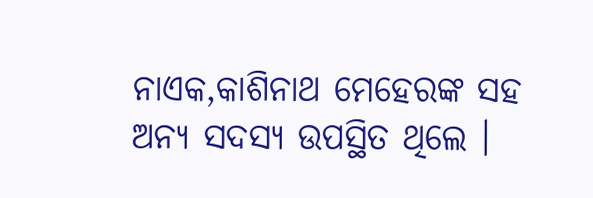ନାଏକ,କାଶିନାଥ ମେହେରଙ୍କ ସହ ଅନ୍ୟ ସଦସ୍ୟ ଉପସ୍ଥିତ ଥିଲେ ।